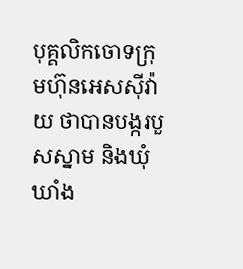បុគ្គលិកចោទក្រុមហ៊ុនអេសស៊ីវ៉ាយ ថាបានបង្ករបួសស្នាម និងឃុំឃាំង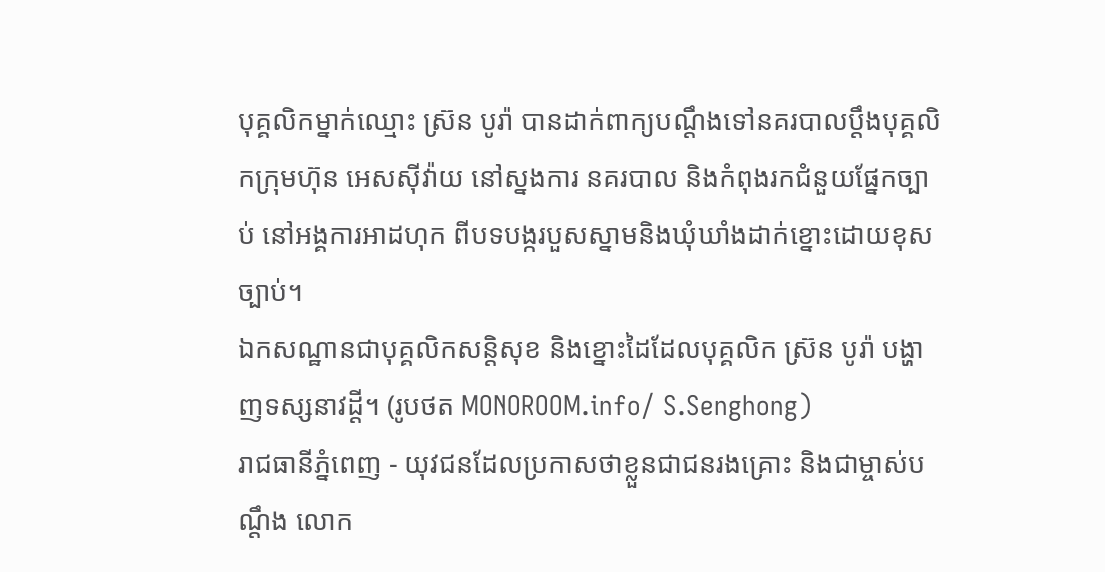បុគ្គលិកម្នាក់ឈ្មោះ ស្រ៊ន បូរ៉ា បានដាក់ពាក្យបណ្តឹងទៅនគរបាលប្តឹងបុគ្គលិកក្រុមហ៊ុន អេសស៊ីវ៉ាយ នៅស្នងការ នគរបាល និងកំពុងរកជំនួយផ្នែកច្បាប់ នៅអង្គការអាដហុក ពីបទបង្ករបួសស្នាមនិងឃុំឃាំងដាក់ខ្នោះដោយខុសច្បាប់។
ឯកសណ្ឋានជាបុគ្គលិកសន្តិសុខ និងខ្នោះដៃដែលបុគ្គលិក ស្រ៊ន បូរ៉ា បង្ហាញទស្សនាវដ្ដី។ (រូបថត MONOROOM.info/ S.Senghong)
រាជធានីភ្នំពេញ - យុវជនដែលប្រកាសថាខ្លួនជាជនរងគ្រោះ និងជាម្ចាស់បណ្តឹង លោក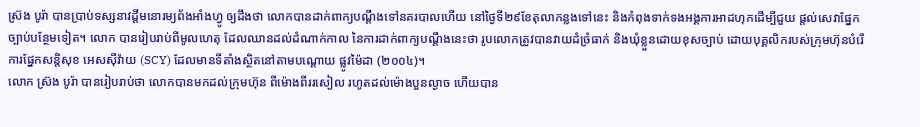ស្រ៊ង បូរ៉ា បានប្រាប់ទស្សនាវដ្តីមនោរម្យព័ងអាំងហ្វូ ឲ្យដឹងថា លោកបានដាក់ពាក្យបណ្តឹងទៅនគរបាលហើយ នៅថ្ងៃទី២៩ខែតុលាកន្លងទៅនេះ និងកំពុងទាក់ទងអង្គការអាដហុកដើម្បីជួយ ផ្តល់សេវាផ្នែកច្បាប់បន្ថែមទៀត។ លោក បានរៀបរាប់ពីមូលហេតុ ដែលឈានដល់ដំណាក់កាល នៃការដាក់ពាក្យបណ្តឹងនេះថា រូបលោកត្រូវបានវាយដំច្រំធាក់ និងឃុំខ្លួនដោយខុសច្បាប់ ដោយបុគ្គលិករបស់ក្រុមហ៊ុនបំរើការផ្នែកសន្តិសុខ អេសស៊ីវ៉ាយ (SCY) ដែលមានទីតាំងស្ថិតនៅតាមបណ្តោយ ផ្លូវម៉ៃដា (២០០៤)។
លោក ស្រ៊ង បូរ៉ា បានរៀបរាប់ថា លោកបានមកដល់ក្រុមហ៊ុន ពីម៉ោងពីររសៀល រហូតដល់ម៉ោងបួនល្ងាច ហើយបាន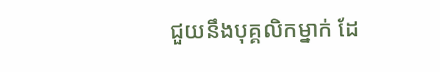ជួយនឹងបុគ្គលិកម្នាក់ ដែ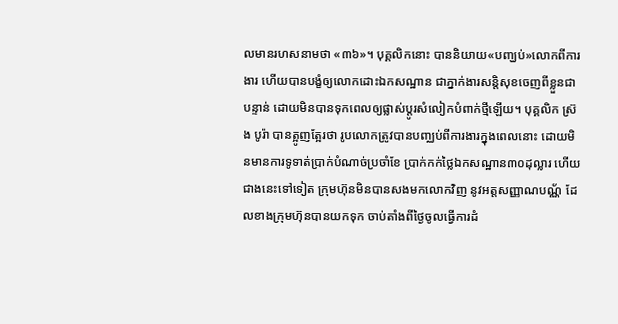លមានរហសនាមថា «៣៦»។ បុគ្គលិកនោះ បាននិយាយ«បញ្ឃប់»លោកពីការងារ ហើយបានបង្ខំឲ្យលោកដោះឯកសណ្ឋាន ជាភ្នាក់ងារសន្តិសុខចេញពីខ្លួនជាបន្ទាន់ ដោយមិនបានទុកពេលឲ្យផ្លាស់ប្តូរសំលៀកបំពាក់ថ្មីឡើយ។ បុគ្គលិក ស៊្រង បូរ៉ា បានត្អូញត្អែរថា រូបលោកត្រូវបានបញ្ឈប់ពីការងារក្នុងពេលនោះ ដោយមិនមានការទូទាត់ប្រាក់បំណាច់ប្រចាំខែ ប្រាក់កក់ថ្លៃឯកសណ្ឋាន៣០ដុល្លារ ហើយជាងនេះទៅទៀត ក្រុមហ៊ុនមិនបានសងមកលោកវិញ នូវអត្តសញ្ញាណបណ្ណ័ ដែលខាងក្រុមហ៊ុនបានយកទុក ចាប់តាំងពីថ្ងៃចូលធ្វើការដំ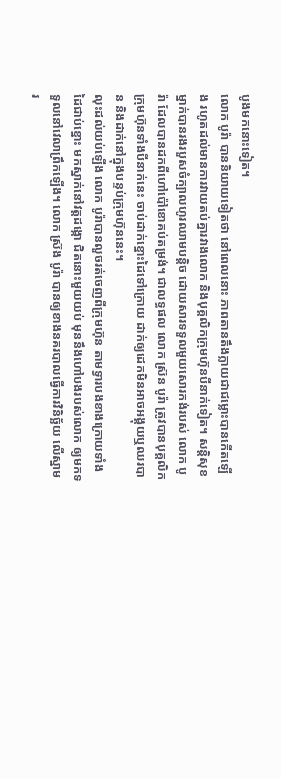បូងមកនោះទៀត។
លោក បូរ៉ា បាននិយាយទៀតថា នៅពេលនោះ ភាពតានតឹងក្លាយជាជម្លោះបានកើតឡើង រហូតដល់មានការវាយតប់គ្នារវាងលោក និងបុគ្គលិកក្រុមហ៊ុនបីនាក់ទៀត។ សន្តិសុខម្នាក់បានរងរបួសចំក្បាលហូរឈាមបន្តិច ដោយសារទទួលមួយសោរកង់របស់ លោក បូរ៉ា ដែលបានដកពីហៅប៉ៅខោគប់តម្រង់។ ជាលទ្ធផល លោក ស្រ៊ន បូរ៉ា ត្រូវបានបុគ្គលិកក្រុមហ៊ុនទាំងបីនាក់នេះ ចាប់ដាក់ខ្នោះដៃទៅក្រោយ ដាក់ឲ្យដេកមិនអាចអង្គុយឬឈរបាន និងដាក់នៅក្នុងបន្ទប់ក្រុមហ៊ុននេះ។
លុះដល់យប់ឡើង លោក បូរ៉ាបានលួចរត់ចេញពីក្រុមហ៊ុន តាមទ្វារបងខាងក្រោយទាំងដៃជាប់ខ្នោះ មកស្នាក់នៅវត្តដង្កោ ជិតនោះមួយយប់ មុននឹងហៅបងរបស់លោក ឲ្យមកទទួលនៅវេលាព្រឹកឡើង។ លោក ស្រ៊ង បូរ៉ា បានឲ្យខាងនគរបាលធ្វើការវិនិច្ឆ័យ លើស្នាមរ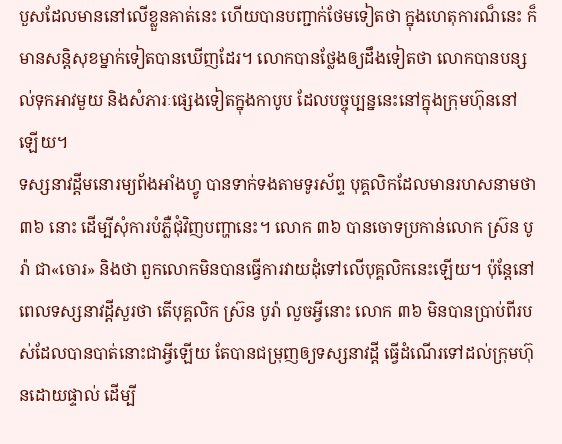បួសដែលមាននៅលើខ្លួនគាត់នេះ ហើយបានបញ្ជាក់ថែមទៀតថា ក្នុងហេតុការណ៏នេះ ក៏មានសន្តិសុខម្នាក់ទៀតបានឃើញដែរ។ លោកបានថ្លែងឲ្យដឹងទៀតថា លោកបានបន្សល់ទុកអាវមួយ និងសំភារៈផ្សេងទៀតក្នុងកាបូប ដែលបច្ចុប្បន្ននេះនៅក្នុងក្រុមហ៊ុននៅឡើយ។
ទស្សនាវដ្តីមនោរម្យព័ងអាំងហ្វូ បានទាក់ទងតាមទូរស័ព្ទ បុគ្គលិកដែលមានរហសនាមថា ៣៦ នោះ ដើម្បីសុំការបំភ្លឺជុំវិញបញ្ហានេះ។ លោក ៣៦ បានចោទប្រកាន់លោក ស្រ៊ន បូរ៉ា ជា«ចោរ» និងថា ពួកលោកមិនបានធ្វើការវាយដុំទៅលើបុគ្គលិកនេះឡើយ។ ប៉ុន្តែនៅពេលទស្សនាវដ្ដីសួរថា តើបុគ្គលិក ស្រ៊ន បូរ៉ា លួចអ្វីនោះ លោក ៣៦ មិនបានប្រាប់ពីរបស់ដែលបានបាត់នោះជាអ្វីឡើយ តែបានជម្រុញឲ្យទស្សនាវដ្ដី ធ្វើដំណើរទៅដល់ក្រុមហ៊ុនដោយផ្ទាល់ ដើម្បី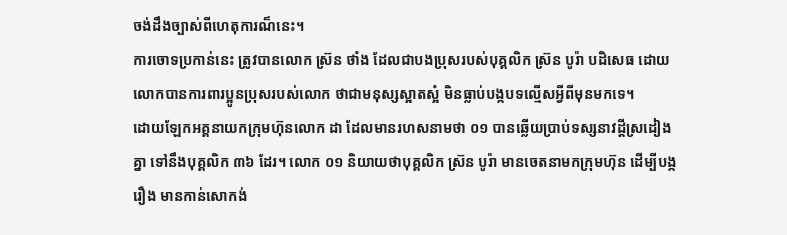ចង់ដឹងច្បាស់ពីហេតុការណ៏នេះ។
ការចោទប្រកាន់នេះ ត្រូវបានលោក ស្រ៊ន ថាំង ដែលជាបងប្រុសរបស់បុគ្គលិក ស្រ៊ន បូរ៉ា បដិសេធ ដោយលោកបានការពារប្អូនប្រុសរបស់លោក ថាជាមនុស្សស្អាតស្អំ មិនធ្លាប់បង្កបទល្មើសអ្វីពីមុនមកទេ។
ដោយឡែកអគ្គនាយកក្រុមហ៊ុនលោក ដា ដែលមានរហសនាមថា ០១ បានឆ្លើយប្រាប់ទស្សនាវដ្តីស្រដៀងគ្នា ទៅនឹងបុគ្គលិក ៣៦ ដែរ។ លោក ០១ និយាយថាបុគ្គលិក ស្រ៊ន បូរ៉ា មានចេតនាមកក្រុមហ៊ុន ដើម្បីបង្ករឿង មានកាន់សោកង់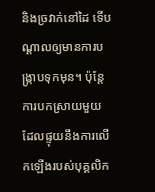និងច្រវាក់នៅដៃ ទើបណ្តាលឲ្យមានការបង្ក្រាបទុកមុន។ ប៉ុន្តែការបកស្រាយមួយ ដែលផ្ទុយនឹងការលើកឡើងរបស់បុគ្គលិក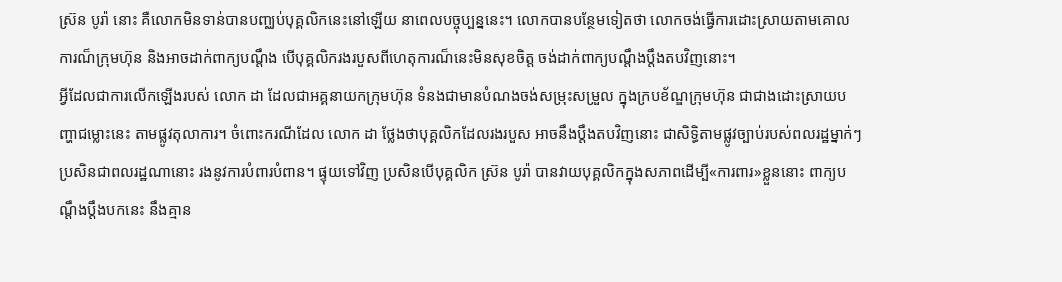ស្រ៊ន បូរ៉ា នោះ គឺលោកមិនទាន់បានបញ្ឈប់បុគ្គលិកនេះនៅឡើយ នាពេលបច្ចុប្បន្ននេះ។ លោកបានបន្ថែមទៀតថា លោកចង់ធ្វើការដោះស្រាយតាមគោលការណ៏ក្រុមហ៊ុន និងអាចដាក់ពាក្យបណ្តឹង បើបុគ្គលិករងរបួសពីហេតុការណ៏នេះមិនសុខចិត្ត ចង់ដាក់ពាក្យបណ្តឹងប្តឹងតបវិញនោះ។
អ្វីដែលជាការលើកឡើងរបស់ លោក ដា ដែលជាអគ្គនាយកក្រុមហ៊ុន ទំនងជាមានបំណងចង់សម្រុះសម្រួល ក្នុងក្របខ័ណ្ឌក្រុមហ៊ុន ជាជាងដោះស្រាយបញ្ហាជម្លោះនេះ តាមផ្លូវតុលាការ។ ចំពោះករណីដែល លោក ដា ថ្លែងថាបុគ្គលិកដែលរងរបួស អាចនឹងប្ដឹងតបវិញនោះ ជាសិទ្ធិតាមផ្លូវច្បាប់របស់ពលរដ្ឋម្នាក់ៗ ប្រសិនជាពលរដ្ឋណានោះ រងនូវការបំពារបំពាន។ ផ្ទុយទៅវិញ ប្រសិនបើបុគ្គលិក ស្រ៊ន បូរ៉ា បានវាយបុគ្គលិកក្នុងសភាពដើម្បី«ការពារ»ខ្លួននោះ ពាក្យបណ្ដឹងប្ដឹងបកនេះ នឹងគ្មាន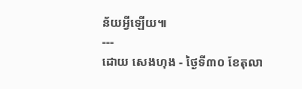ន័យអ្វីឡើយ៕
---
ដោយ សេងហុង - ថ្ងៃទី៣០ ខែតុលា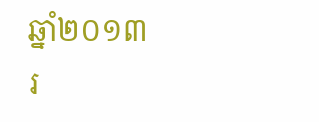ឆ្នាំ២០១៣
រ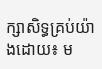ក្សាសិទ្ធគ្រប់យ៉ាងដោយ៖ ម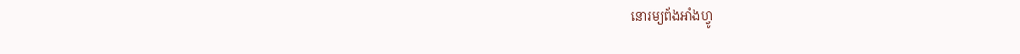នោរម្យព័ងអាំងហ្វូ